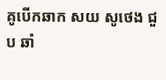គូបើកឆាក សយ សូថេង ជួប ឆាំ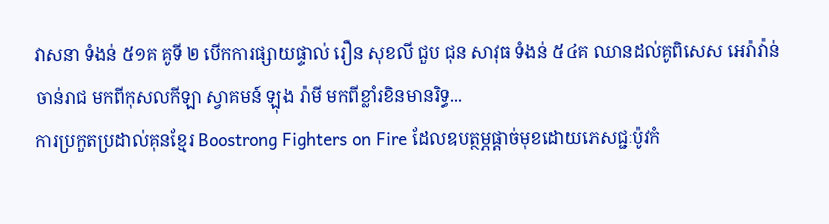វាសនា ទំងន់ ៥១គ គូទី ២ បើកការផ្សាយផ្ទាល់ រឿន សុខលី ជួប ជុន សាវុធ ទំងន់ ៥៤គ ឈានដល់គូពិសេស អេរ៉ាវ៉ាន់ ចាន់រាជ មកពីកុសលកីឡា ស្វាគមន៍ ឡុង រ៉ាមី មកពីខ្លាំរខិនមានរិទ្ធ...
ការប្រកួតប្រដាល់គុនខ្មែរ Boostrong Fighters on Fire ដែលឧបត្ថម្ភផ្តាច់មុខដោយភេសជ្ជៈប៉ូវកំ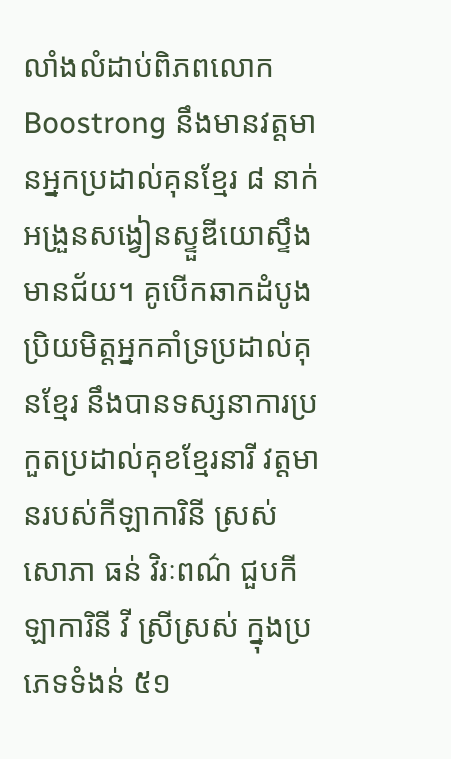លាំងលំដាប់ពិភពលោក Boostrong នឹងមានវត្តមានអ្នកប្រដាល់គុនខ្មែរ ៨ នាក់អង្រួនសង្វៀនស្ទួឌីយោស្ទឹងមានជ័យ។ គូបើកឆាកដំបូងប្រិយមិត្តអ្នកគាំទ្រប្រដាល់គុនខ្មែរ នឹងបានទស្សនាការប្រកួតប្រដាល់គុខខ្មែរនារី វត្តមានរបស់កីឡាការិនី ស្រស់សោភា ធន់ វិរៈពណ៌ ជួបកីឡាការិនី វី ស្រីស្រស់ ក្នុងប្រភេទទំងន់ ៥១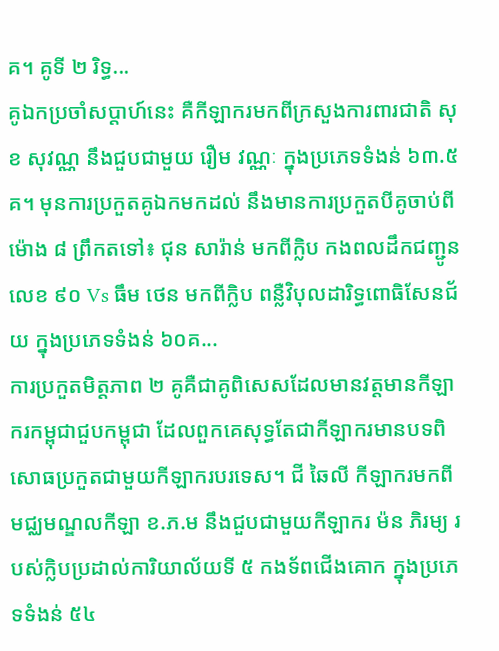គ។ គូទី ២ រិទ្ធ...
គូឯកប្រចាំសប្តាហ៍នេះ គឺកីឡាករមកពីក្រសួងការពារជាតិ សុខ សុវណ្ណ នឹងជួបជាមួយ រឿម វណ្ណៈ ក្នុងប្រភេទទំងន់ ៦៣.៥គ។ មុនការប្រកួតគូឯកមកដល់ នឹងមានការប្រកួតបីគូចាប់ពីម៉ោង ៨ ព្រឹកតទៅ៖ ជុន សារ៉ាន់ មកពីក្លិប កងពលដឹកជញ្ជូនលេខ ៩០ Vs ធឹម ថេន មកពីក្លិប ពន្លឺវិបុលដារិទ្ធពោធិសែនជ័យ ក្នុងប្រភេទទំងន់ ៦០គ...
ការប្រកួតមិត្តភាព ២ គូគឺជាគូពិសេសដែលមានវត្តមានកីឡាករកម្ពុជាជួបកម្ពុជា ដែលពួកគេសុទ្ធតែជាកីឡាករមានបទពិសោធប្រកួតជាមួយកីឡាករបរទេស។ ជី ឆៃលី កីឡាករមកពីមជ្ឈមណ្ឌលកីឡា ខ.ភ.ម នឹងជួបជាមួយកីឡាករ ម៉ន ភិរម្យ របស់ក្លិបប្រដាល់ការិយាល័យទី ៥ កងទ័ពជើងគោក ក្នុងប្រភេទទំងន់ ៥៤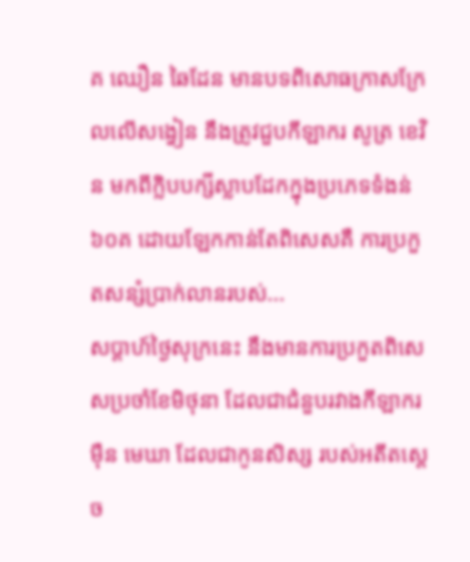គ ឈឿន ឆៃដែន មានបទពិសោធក្រាសក្រែលលើសង្វៀន នឹងត្រូវជួបកីឡាករ សូត្រ ខេវិន មកពីក្លិបបក្សីស្លាបដែកក្នុងប្រភេទទំងន់ ៦០គ ដោយឡែកកាន់តែពិសេសគឺ ការប្រកួតសន្សំប្រាក់លានរបស់...
សប្តាហ៍ថ្ងៃសុក្រនេះ នឹងមានការប្រកួតពិសេសប្រចាំខែមិថុនា ដែលជាជំនួបរវាងកីឡាករ ម៉ឺន មេឃា ដែលជាកូនសិស្ស របស់អតីតស្តេច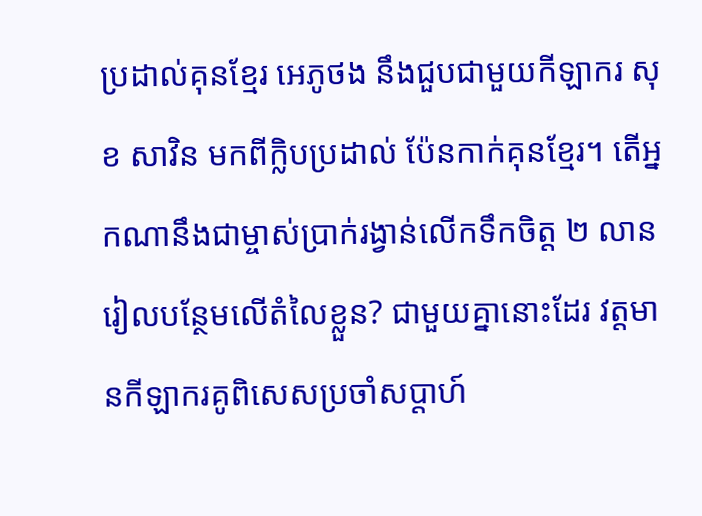ប្រដាល់គុនខ្មែរ អេភូថង នឹងជួបជាមួយកីឡាករ សុខ សាវិន មកពីក្លិបប្រដាល់ ប៉ែនកាក់គុនខ្មែរ។ តើអ្នកណានឹងជាម្ចាស់ប្រាក់រង្វាន់លើកទឹកចិត្ត ២ លានរៀលបន្ថែមលើតំលៃខ្លួន? ជាមួយគ្នានោះដែរ វត្តមានកីឡាករគូពិសេសប្រចាំសប្តាហ៍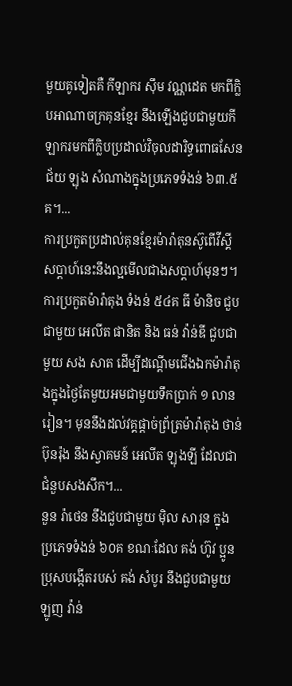មួយគូទៀតគឺ កីឡាករ ស៊ឹម វណ្ណដេត មកពីក្លិបអាណាចក្រគុនខ្មែរ នឹងឡើងជួបជាមួយកីឡាករមកពីក្លិបប្រដាល់វិចុលដារិទ្ធពោធសែនជ័យ ឡុង សំណាងក្នុងប្រភេទទំងន់ ៦៣.៥គ។...
ការប្រកួតប្រដាល់គុនខ្មែរម៉ារ៉ាតុនស៊ូពើវីស្គី សប្តាហ៍នេះនឹងល្អមើលជាងសប្តាហ៍មុនៗ។ ការប្រកួតម៉ារ៉ាតុង ទំងន់ ៥៤គ ធី ម៉ានិច ជួបជាមួយ អេលីត ផានិត និង ធន់ វ៉ាន់ឌី ជួបជាមួយ សង សាត ដើម្បីដណ្តើមជើងឯកម៉ារ៉ាតុងក្នុងថ្ងៃតែមួយអមជាមួយទឹកប្រាក់ ១ លានរៀន។ មុននឹងដល់វគ្គផ្តាច់ព្រ័ត្រម៉ារ៉ាតុង ថាន់ ប៊ុនរ៉ុង នឹងស្វាគមន៍ អេលីត ឡុងឡី ដែលជាជំនួបសងសឹក។...
នួន រ៉ាថេន នឹងជួបជាមួយ ម៉ិល សារុន ក្នុងប្រភេទទំងន់ ៦០គ ខណៈដែល គង់ ហ៊ូវ ប្អូនប្រុសបង្កើតរបស់ គង់ សំបូរ នឹងជួបជាមួយ ឡូញ វ៉ាន់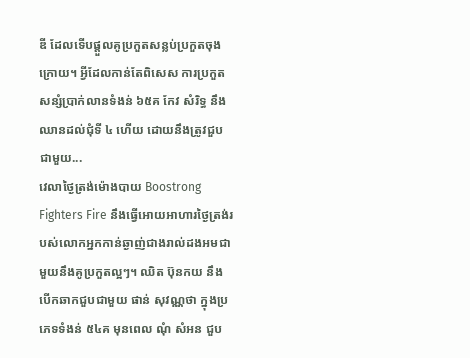ឌី ដែលទើបផ្តួលគូប្រកួតសន្លប់ប្រកួតចុងក្រោយ។ អ្វីដែលកាន់តែពិសេស ការប្រកួតសន្សំប្រាក់លានទំងន់ ៦៥គ កែវ សំរិទ្ធ នឹងឈានដល់ជុំទី ៤ ហើយ ដោយនឹងត្រូវជួបជាមួយ...
វេលាថ្ងៃត្រង់ម៉ោងបាយ Boostrong Fighters Fire នឹងធ្វើអោយអាហារថ្ងៃត្រង់របស់លោកអ្នកកាន់ឆ្ងាញ់ជាងរាល់ដងអមជាមួយនឹងគូប្រកួតល្អៗ។ ឈិត ប៊ុនកយ នឹងបើកឆាកជួបជាមួយ ផាន់ សុវណ្ណថា ក្នុងប្រភេទទំងន់ ៥៤គ មុនពេល ណុំ សំអន ជួប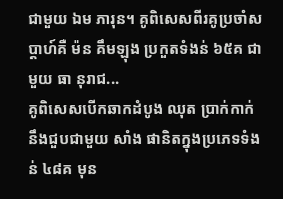ជាមួយ ឯម ភារុន។ គូពិសេសពីរគូប្រចាំសប្តាហ៍គឺ ម៉ន គឹមឡុង ប្រកួតទំងន់ ៦៥គ ជាមួយ ធា នុរាជ...
គូពិសេសបើកឆាកដំបូង ឈុត ប្រាក់កាក់ នឹងជួបជាមួយ សាំង ផានិតក្នុងប្រភេទទំងន់ ៤៨គ មុន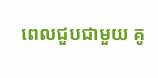ពេលជួបជាមួយ គូ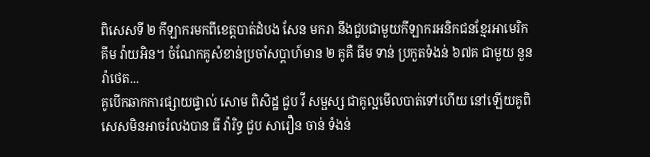ពិសេសទី ២ កីឡាករមកពីខេត្តបាត់ដំបង សែន មករា នឹងជួបជាមួយកីឡាករអនិកជនខ្មែរអាមេរិក គីម វ៉ាយអិន។ ចំណែកគូសំខាន់ប្រចាំសប្តាហ៍មាន ២ គូគឺ ធីម ទាន់ ប្រកួតទំងន់ ៦៧គ ជាមួយ នួន រ៉ាថេត...
គូបើកឆាកការផ្សាយផ្ទាល់ សោម ពិសិដ្ឋ ជួប វី សម្ផស្ស ជាគូល្អមើលបាត់ទៅហើយ នៅឡើយគូពិសេសមិនអាចរំលងបាន ធី វ៉ារិទ្ធ ជួប សារឿន ចាន់ ទំងន់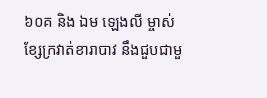៦០គ និង ឯម ឡេងលី ម្ចាស់ខ្សែក្រវាត់ខារាបាវ នឹងជួបជាមួ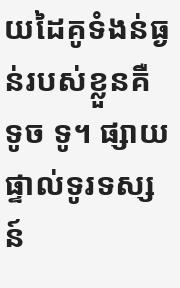យដៃគូទំងន់ធ្ងន់របស់ខ្លួនគឺ ទូច ទូ។ ផ្សាយផ្ទាល់ទូរទស្សន៍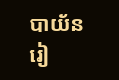បាយ័នរៀ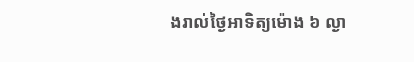ងរាល់ថ្ងៃអាទិត្យម៉ោង ៦ ល្ងា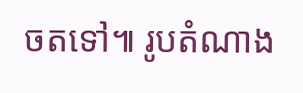ចតទៅ៕ រូបតំណាង